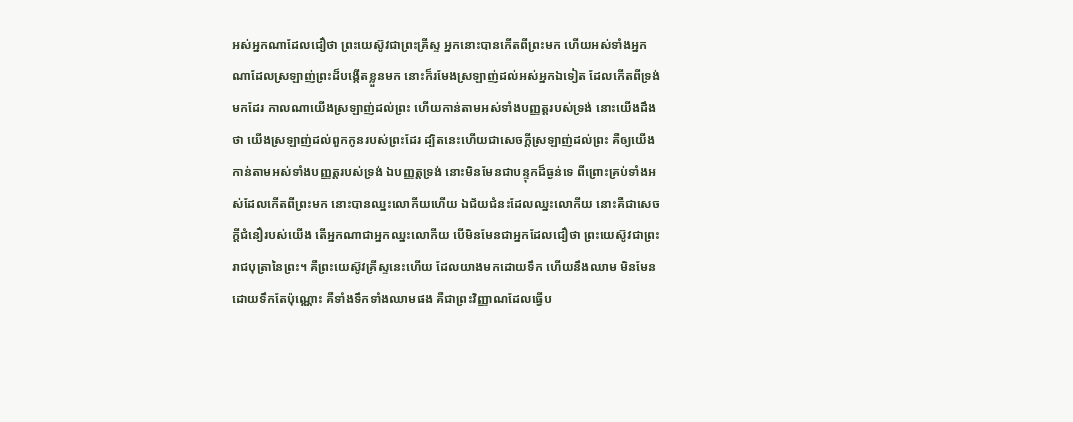អស់អ្នកណាដែលជឿថា ព្រះយេស៊ូវជាព្រះគ្រីស្ទ អ្នកនោះបានកើតពីព្រះមក ហើយអស់ទាំងអ្នកណាដែលស្រឡាញ់ព្រះដ៏បង្កើតខ្លួនមក នោះក៏រមែងស្រឡាញ់ដល់អស់អ្នកឯទៀត ដែលកើតពីទ្រង់មកដែរ កាលណាយើងស្រឡាញ់ដល់ព្រះ ហើយកាន់តាមអស់ទាំងបញ្ញត្តរបស់ទ្រង់ នោះយើងដឹងថា យើងស្រឡាញ់ដល់ពួកកូនរបស់ព្រះដែរ ដ្បិតនេះហើយជាសេចក្ដីស្រឡាញ់ដល់ព្រះ គឺឲ្យយើងកាន់តាមអស់ទាំងបញ្ញត្តរបស់ទ្រង់ ឯបញ្ញត្តទ្រង់ នោះមិនមែនជាបន្ទុកដ៏ធ្ងន់ទេ ពីព្រោះគ្រប់ទាំងអស់ដែលកើតពីព្រះមក នោះបានឈ្នះលោកីយហើយ ឯជ័យជំនះដែលឈ្នះលោកីយ នោះគឺជាសេចក្ដីជំនឿរបស់យើង តើអ្នកណាជាអ្នកឈ្នះលោកីយ បើមិនមែនជាអ្នកដែលជឿថា ព្រះយេស៊ូវជាព្រះរាជបុត្រានៃព្រះ។ គឺព្រះយេស៊ូវគ្រីស្ទនេះហើយ ដែលយាងមកដោយទឹក ហើយនឹងឈាម មិនមែនដោយទឹកតែប៉ុណ្ណោះ គឺទាំងទឹកទាំងឈាមផង គឺជាព្រះវិញ្ញាណដែលធ្វើប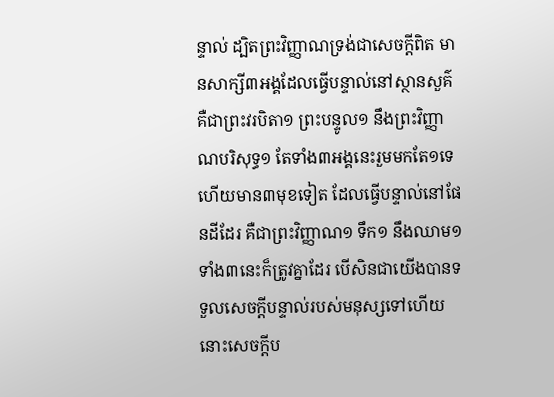ន្ទាល់ ដ្បិតព្រះវិញ្ញាណទ្រង់ជាសេចក្ដីពិត មានសាក្សី៣អង្គដែលធ្វើបន្ទាល់នៅស្ថានសួគ៌ គឺជាព្រះវរបិតា១ ព្រះបន្ទូល១ នឹងព្រះវិញ្ញាណបរិសុទ្ធ១ តែទាំង៣អង្គនេះរួមមកតែ១ទេ ហើយមាន៣មុខទៀត ដែលធ្វើបន្ទាល់នៅផែនដីដែរ គឺជាព្រះវិញ្ញាណ១ ទឹក១ នឹងឈាម១ ទាំង៣នេះក៏ត្រូវគ្នាដែរ បើសិនជាយើងបានទទួលសេចក្ដីបន្ទាល់របស់មនុស្សទៅហើយ នោះសេចក្ដីប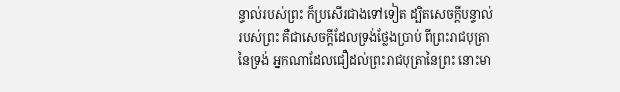ន្ទាល់របស់ព្រះ ក៏ប្រសើរជាងទៅទៀត ដ្បិតសេចក្ដីបន្ទាល់របស់ព្រះ គឺជាសេចក្ដីដែលទ្រង់ថ្លែងប្រាប់ ពីព្រះរាជបុត្រានៃទ្រង់ អ្នកណាដែលជឿដល់ព្រះរាជបុត្រានៃព្រះ នោះមា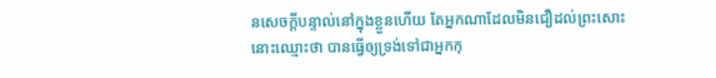នសេចក្ដីបន្ទាល់នៅក្នុងខ្លួនហើយ តែអ្នកណាដែលមិនជឿដល់ព្រះសោះ នោះឈ្មោះថា បានធ្វើឲ្យទ្រង់ទៅជាអ្នកកុ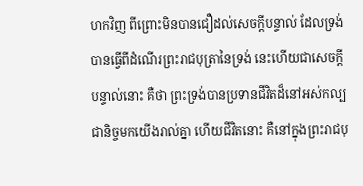ហកវិញ ពីព្រោះមិនបានជឿដល់សេចក្ដីបន្ទាល់ ដែលទ្រង់បានធ្វើពីដំណើរព្រះរាជបុត្រានៃទ្រង់ នេះហើយជាសេចក្ដីបន្ទាល់នោះ គឺថា ព្រះទ្រង់បានប្រទានជីវិតដ៏នៅអស់កល្បជានិច្ចមកយើងរាល់គ្នា ហើយជីវិតនោះ គឺនៅក្នុងព្រះរាជបុ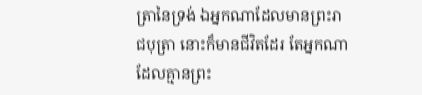ត្រានៃទ្រង់ ឯអ្នកណាដែលមានព្រះរាជបុត្រា នោះក៏មានជីវិតដែរ តែអ្នកណាដែលគ្មានព្រះ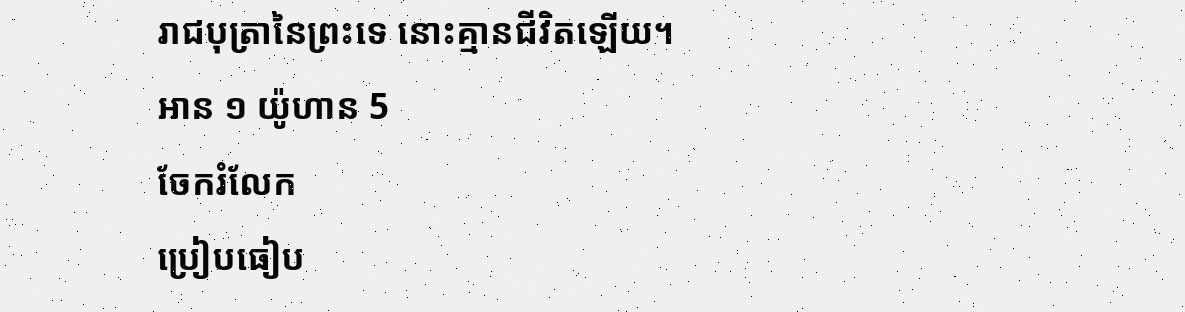រាជបុត្រានៃព្រះទេ នោះគ្មានជីវិតឡើយ។
អាន ១ យ៉ូហាន 5
ចែករំលែក
ប្រៀបធៀប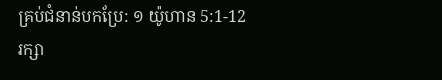គ្រប់ជំនាន់បកប្រែ: ១ យ៉ូហាន 5:1-12
រក្សា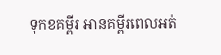ទុកខគម្ពីរ អានគម្ពីរពេលអត់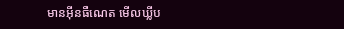មានអ៊ីនធឺណេត មើលឃ្លីប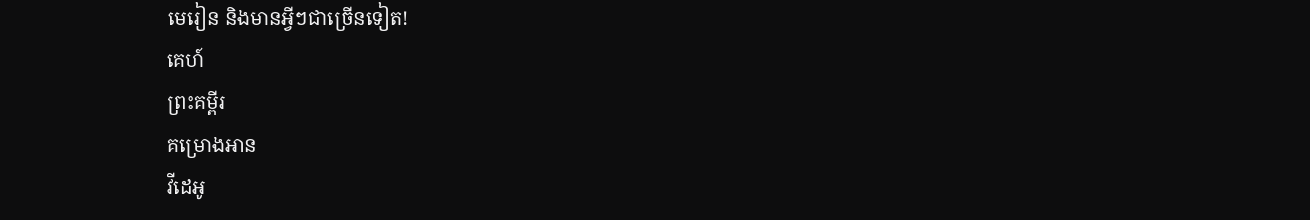មេរៀន និងមានអ្វីៗជាច្រើនទៀត!
គេហ៍
ព្រះគម្ពីរ
គម្រោងអាន
វីដេអូ